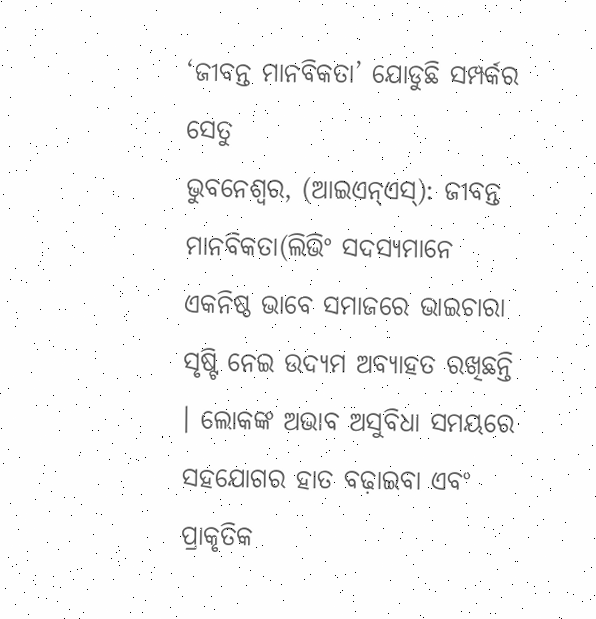‘ଜୀବନ୍ତ ମାନବିକତା’ ଯୋଡୁଛି ସମ୍ପର୍କର ସେତୁ
ଭୁବନେଶ୍ୱର, (ଆଇଏନ୍ଏସ୍): ଜୀବନ୍ତ ମାନବିକତା(ଲିଭିଂ ସଦସ୍ୟମାନେ ଏକନିଷ୍ଠ ଭାବେ ସମାଜରେ ଭାଇଚାରା ସୃଷ୍ଟି ନେଇ ଉଦ୍ୟମ ଅବ୍ୟାହତ ରଖିଛନ୍ତି । ଲୋକଙ୍କ ଅଭାବ ଅସୁବିଧା ସମୟରେ ସହଯୋଗର ହାତ ବଢ଼ାଇବା ଏବଂ ପ୍ରାକୃତିକ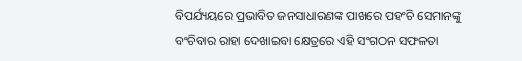ବିପର୍ଯ୍ୟୟରେ ପ୍ରଭାବିତ ଜନସାଧାରଣଙ୍କ ପାଖରେ ପହଂଚି ସେମାନଙ୍କୁ ବଂଚିବାର ରାହା ଦେଖାଇବା କ୍ଷେତ୍ରରେ ଏହି ସଂଗଠନ ସଫଳତା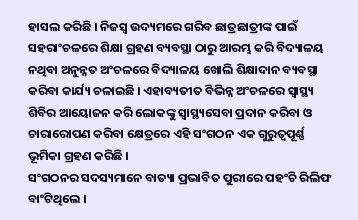ହାସଲ କରିଛି । ନିଜସ୍ୱ ଉଦ୍ୟମରେ ଗରିବ ଛାତ୍ରଛାତ୍ରୀଙ୍କ ପାଇଁ ସହରାଂଚଳରେ ଶିକ୍ଷା ଗ୍ରହଣ ବ୍ୟବସ୍ଥା ଠାରୁ ଆରମ୍ଭ କରି ବିଦ୍ୟାଳୟ ନଥିବା ଅନୁନ୍ନତ ଅଂଚଳରେ ବିଦ୍ୟାଳୟ ଖୋଲି ଶିକ୍ଷାଦାନ ବ୍ୟବସ୍ଥା କରିବା କାର୍ଯ୍ୟ ଚଳାଇଛି । ଏହାବ୍ୟତୀତ ବିଭିନ୍ନ ଅଂଚଳରେ ସ୍ୱାସ୍ଥ୍ୟ ଶିବିର ଆୟୋଜନ କରି ଲୋକଙ୍କୁ ସ୍ୱାସ୍ଥ୍ୟସେବା ପ୍ରଦାନ କରିବା ଓ ଚାରାରୋପଣ କରିବା କ୍ଷେତ୍ରରେ ଏହି ସଂଗଠନ ଏକ ଗୁରୁତ୍ୱପୂର୍ଣ୍ଣ ଭୂମିକା ଗ୍ରହଣ କରିଛି ।
ସଂଗଠନର ସଦସ୍ୟମାନେ ବାତ୍ୟା ପ୍ରଭାବିତ ପୁରୀରେ ପହଂଚି ରିଲିଫ ବାଂଟିଥିଲେ ।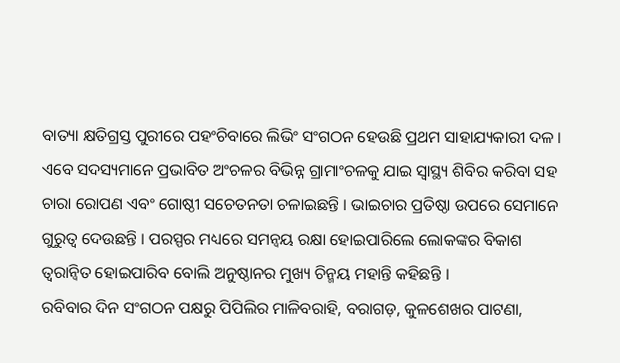ବାତ୍ୟା କ୍ଷତିଗ୍ରସ୍ତ ପୁରୀରେ ପହଂଚିବାରେ ଲିଭିଂ ସଂଗଠନ ହେଉଛି ପ୍ରଥମ ସାହାଯ୍ୟକାରୀ ଦଳ । ଏବେ ସଦସ୍ୟମାନେ ପ୍ରଭାବିତ ଅଂଚଳର ବିଭିନ୍ନ ଗ୍ରାମାଂଚଳକୁ ଯାଇ ସ୍ୱାସ୍ଥ୍ୟ ଶିବିର କରିବା ସହ ଚାରା ରୋପଣ ଏବଂ ଗୋଷ୍ଠୀ ସଚେତନତା ଚଳାଇଛନ୍ତି । ଭାଇଚାର ପ୍ରତିଷ୍ଠା ଉପରେ ସେମାନେ ଗୁରୁତ୍ୱ ଦେଉଛନ୍ତି । ପରସ୍ପର ମଧ୍ୟରେ ସମନ୍ୱୟ ରକ୍ଷା ହୋଇପାରିଲେ ଲୋକଙ୍କର ବିକାଶ ତ୍ୱରାନ୍ୱିତ ହୋଇପାରିବ ବୋଲି ଅନୁଷ୍ଠାନର ମୁଖ୍ୟ ଚିନ୍ମୟ ମହାନ୍ତି କହିଛନ୍ତି ।
ରବିବାର ଦିନ ସଂଗଠନ ପକ୍ଷରୁ ପିପିଲିର ମାଳିବରାହି, ବରାଗଡ଼, କୁଳଶେଖର ପାଟଣା,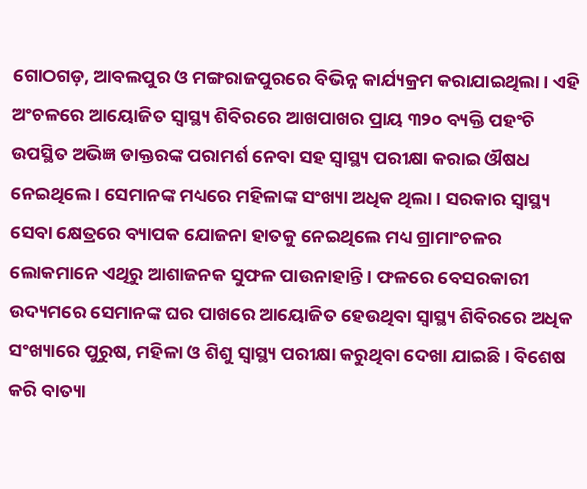ଗୋଠଗଡ଼, ଆବଲପୁର ଓ ମଙ୍ଗରାଜପୁରରେ ବିଭିନ୍ନ କାର୍ଯ୍ୟକ୍ରମ କରାଯାଇଥିଲା । ଏହି ଅଂଚଳରେ ଆୟୋଜିତ ସ୍ୱାସ୍ଥ୍ୟ ଶିବିରରେ ଆଖପାଖର ପ୍ରାୟ ୩୨୦ ବ୍ୟକ୍ତି ପହଂଚି ଉପସ୍ଥିତ ଅଭିଜ୍ଞ ଡାକ୍ତରଙ୍କ ପରାମର୍ଶ ନେବା ସହ ସ୍ୱାସ୍ଥ୍ୟ ପରୀକ୍ଷା କରାଇ ଔଷଧ ନେଇଥିଲେ । ସେମାନଙ୍କ ମଧ୍ୟରେ ମହିଳାଙ୍କ ସଂଖ୍ୟା ଅଧିକ ଥିଲା । ସରକାର ସ୍ୱାସ୍ଥ୍ୟ ସେବା କ୍ଷେତ୍ରରେ ବ୍ୟାପକ ଯୋଜନା ହାତକୁ ନେଇଥିଲେ ମଧ୍ୟ ଗ୍ରାମାଂଚଳର ଲୋକମାନେ ଏଥିରୁ ଆଶାଜନକ ସୁଫଳ ପାଉନାହାନ୍ତି । ଫଳରେ ବେସରକାରୀ ଉଦ୍ୟମରେ ସେମାନଙ୍କ ଘର ପାଖରେ ଆୟୋଜିତ ହେଉଥିବା ସ୍ୱାସ୍ଥ୍ୟ ଶିବିରରେ ଅଧିକ ସଂଖ୍ୟାରେ ପୁରୁଷ, ମହିଳା ଓ ଶିଶୁ ସ୍ୱାସ୍ଥ୍ୟ ପରୀକ୍ଷା କରୁଥିବା ଦେଖା ଯାଇଛି । ବିଶେଷ କରି ବାତ୍ୟା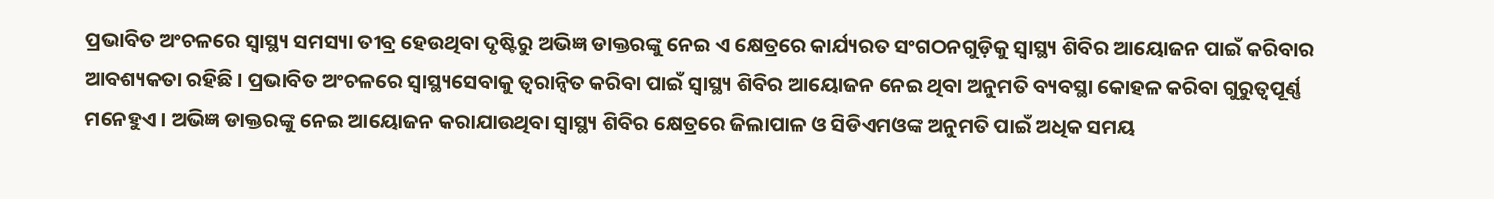ପ୍ରଭାବିତ ଅଂଚଳରେ ସ୍ୱାସ୍ଥ୍ୟ ସମସ୍ୟା ତୀବ୍ର ହେଉଥିବା ଦୃଷ୍ଟିରୁ ଅଭିଜ୍ଞ ଡାକ୍ତରଙ୍କୁ ନେଇ ଏ କ୍ଷେତ୍ରରେ କାର୍ଯ୍ୟରତ ସଂଗଠନଗୁଡ଼ିକୁ ସ୍ୱାସ୍ଥ୍ୟ ଶିବିର ଆୟୋଜନ ପାଇଁ କରିବାର ଆବଶ୍ୟକତା ରହିଛି । ପ୍ରଭାବିତ ଅଂଚଳରେ ସ୍ୱାସ୍ଥ୍ୟସେବାକୁ ତ୍ୱରାନ୍ୱିତ କରିବା ପାଇଁ ସ୍ୱାସ୍ଥ୍ୟ ଶିବିର ଆୟୋଜନ ନେଇ ଥିବା ଅନୁମତି ବ୍ୟବସ୍ଥା କୋହଳ କରିବା ଗୁରୁତ୍ୱପୂର୍ଣ୍ଣ ମନେହୁଏ । ଅଭିଜ୍ଞ ଡାକ୍ତରଙ୍କୁ ନେଇ ଆୟୋଜନ କରାଯାଉଥିବା ସ୍ୱାସ୍ଥ୍ୟ ଶିବିର କ୍ଷେତ୍ରରେ ଜିଲାପାଳ ଓ ସିଡିଏମଓଙ୍କ ଅନୁମତି ପାଇଁ ଅଧିକ ସମୟ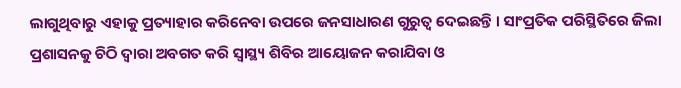ଲାଗୁଥିବାରୁ ଏହାକୁ ପ୍ରତ୍ୟାହାର କରିନେବା ଉପରେ ଜନସାଧାରଣ ଗୁରୁତ୍ୱ ଦେଇଛନ୍ତି । ସାଂପ୍ରତିକ ପରିସ୍ଥିତିରେ ଜିଲା ପ୍ରଶାସନକୁ ଚିଠି ଦ୍ୱାରା ଅବଗତ କରି ସ୍ୱାସ୍ଥ୍ୟ ଶିବିର ଆୟୋଜନ କରାଯିବା ଓ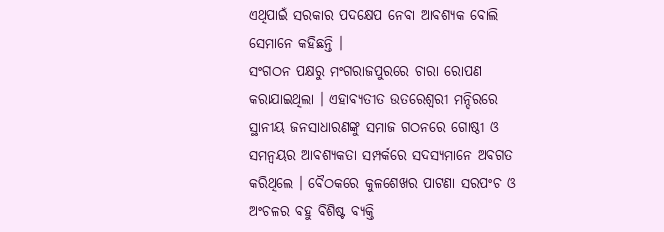ଏଥିପାଇଁ ସରକାର ପଦକ୍ଷେପ ନେବା ଆବଶ୍ୟକ ବୋଲି ସେମାନେ କହିଛନ୍ତି ।
ସଂଗଠନ ପକ୍ଷରୁ ମଂଗରାଜପୁରରେ ଚାରା ରୋପଣ କରାଯାଇଥିଲା । ଏହାବ୍ୟତୀତ ଉତରେଶ୍ୱରୀ ମନ୍ଦିରରେ ସ୍ଥାନୀୟ ଜନସାଧାରଣଙ୍କୁ ସମାଜ ଗଠନରେ ଗୋଷ୍ଠୀ ଓ ସମନ୍ୱୟର ଆବଶ୍ୟକତା ସମ୍ପର୍କରେ ସଦସ୍ୟମାନେ ଅବଗତ କରିଥିଲେ । ବୈଠକରେ କୁଳଶେଖର ପାଟଣା ସରପଂଚ ଓ ଅଂଚଳର ବହୁ ବିଶିଷ୍ଟ ବ୍ୟକ୍ତି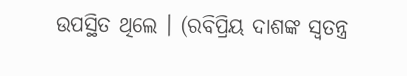ଉପସ୍ଥିତ ଥିଲେ । (ରବିପ୍ରିୟ ଦାଶଙ୍କ ସ୍ୱତନ୍ତ୍ର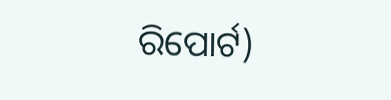ରିପୋର୍ଟ)